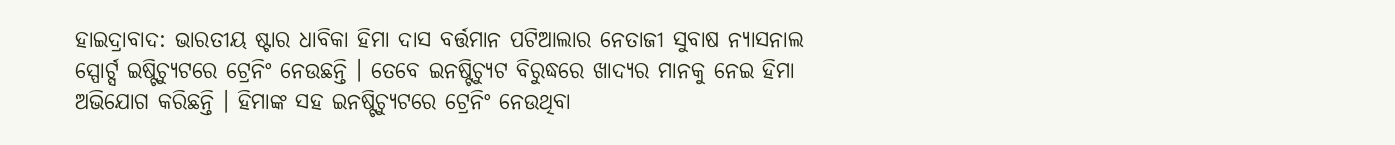ହାଇଦ୍ରାବାଦ: ଭାରତୀୟ ଷ୍ଟାର ଧାବିକା ହିମା ଦାସ ବର୍ତ୍ତମାନ ପଟିଆଲାର ନେତାଜୀ ସୁବାଷ ନ୍ୟାସନାଲ ସ୍ପୋର୍ଟ୍ସ ଇଷ୍ଟିଚ୍ୟୁଟରେ ଟ୍ରେନିଂ ନେଉଛନ୍ତି । ତେବେ ଇନଷ୍ଟିଚ୍ୟୁଟ ବିରୁଦ୍ଧରେ ଖାଦ୍ୟର ମାନକୁ ନେଇ ହିମା ଅଭିଯୋଗ କରିଛନ୍ତି । ହିମାଙ୍କ ସହ ଇନଷ୍ଟିଚ୍ୟୁଟରେ ଟ୍ରେନିଂ ନେଉଥିବା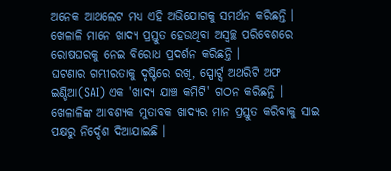ଅନେକ ଆଥଲେଟ ମଧ୍ୟ ଏହି ଅଭିଯୋଗକୁ ସମର୍ଥନ କରିଛନ୍ତି । ଖେଳାଳି ମାନେ ଖାଦ୍ୟ ପ୍ରସ୍ତୁତ ହେଉଥିବା ଅସ୍ବଚ୍ଛ ପରିବେଶରେ ରୋଷଘରକୁ ନେଇ ବିରୋଧ ପ୍ରଦର୍ଶନ କରିଛନ୍ତି ।
ଘଟଣାର ଗମ୍ଭୀରତାକୁ ଦୃଷ୍ଟିରେ ରଖି, ସ୍ପୋର୍ଟ୍ସ ଅଥରିଟି ଅଫ ଇଣ୍ଡିଆ(SAI) ଏକ 'ଖାଦ୍ୟ ଯାଞ୍ଚ କମିଟି' ଗଠନ କରିଛନ୍ତି । ଖେଳାଳିଙ୍କ ଆବଶ୍ୟକ ମୁତାବକ ଖାଦ୍ୟର ମାନ ପ୍ରସ୍ତୁତ କରିବାକୁ ସାଇ ପକ୍ଷରୁ ନିର୍ଦ୍ଦେଶ ଦିଆଯାଇଛି ।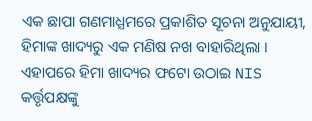ଏକ ଛାପା ଗଣମାଧ୍ଯମରେ ପ୍ରକାଶିତ ସୂଚନା ଅନୁଯାୟୀ, ହିମାଙ୍କ ଖାଦ୍ୟରୁ ଏକ ମଣିଷ ନଖ ବାହାରିଥିଲା । ଏହାପରେ ହିମା ଖାଦ୍ୟର ଫଟୋ ଉଠାଇ NIS କର୍ତ୍ତୃପକ୍ଷଙ୍କୁ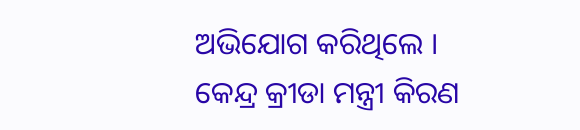ଅଭିଯୋଗ କରିଥିଲେ । କେନ୍ଦ୍ର କ୍ରୀଡା ମନ୍ତ୍ରୀ କିରଣ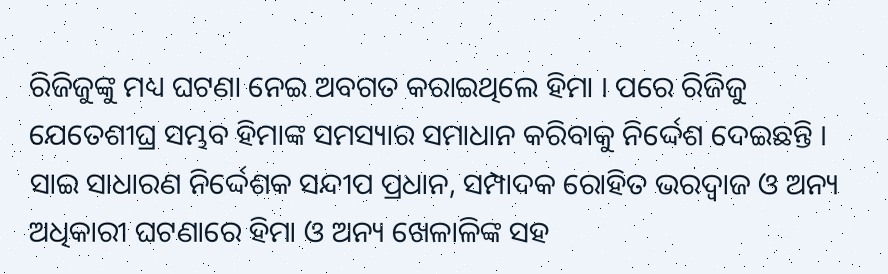ରିଜିଜୁଙ୍କୁ ମଧ୍ୟ ଘଟଣା ନେଇ ଅବଗତ କରାଇଥିଲେ ହିମା । ପରେ ରିଜିଜୁ ଯେତେଶୀଘ୍ର ସମ୍ଭବ ହିମାଙ୍କ ସମସ୍ୟାର ସମାଧାନ କରିବାକୁ ନିର୍ଦ୍ଦେଶ ଦେଇଛନ୍ତି । ସାଇ ସାଧାରଣ ନିର୍ଦ୍ଦେଶକ ସନ୍ଦୀପ ପ୍ରଧାନ, ସମ୍ପାଦକ ରୋହିତ ଭରଦ୍ବାଜ ଓ ଅନ୍ୟ ଅଧିକାରୀ ଘଟଣାରେ ହିମା ଓ ଅନ୍ୟ ଖେଳାଳିଙ୍କ ସହ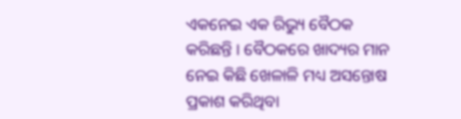ଏକନେଇ ଏକ ରିଭ୍ୟୁ ବୈଠକ କରିଛନ୍ତି । ବୈଠକରେ ଖାଦ୍ୟର ମାନ ନେଇ କିଛି ଖେଳାଳି ମଧ୍ୟ ଅସନ୍ତୋଷ ପ୍ରକାଶ କରିଥିବା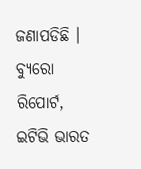ଜଣାପଡିଛି ।
ବ୍ୟୁରୋ ରିପୋର୍ଟ, ଇଟିଭି ଭାରତ